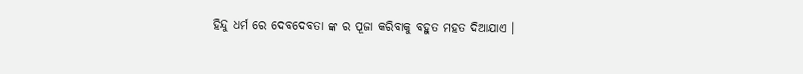ହିନ୍ଦୁ ଧର୍ମ ରେ ଦେବଦେବତା ଙ୍କ ର ପୂଜା କରିବାକୁ ବହୁତ ମହତ ଦିଆଯାଏ ।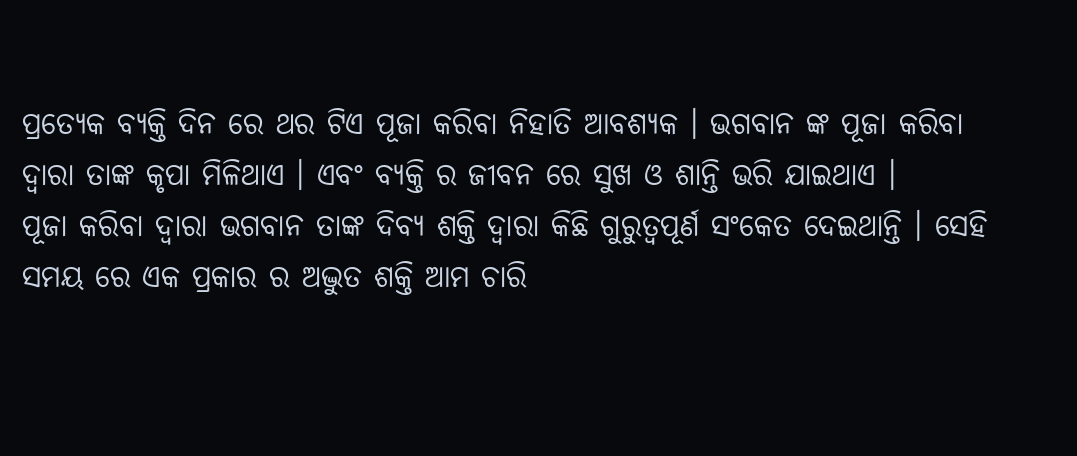ପ୍ରତ୍ୟେକ ବ୍ୟକ୍ତି ଦିନ ରେ ଥର ଟିଏ ପୂଜା କରିବା ନିହାତି ଆବଶ୍ୟକ । ଭଗବାନ ଙ୍କ ପୂଜା କରିବା ଦ୍ଵାରା ତାଙ୍କ କୃପା ମିଳିଥାଏ । ଏବଂ ବ୍ୟକ୍ତି ର ଜୀବନ ରେ ସୁଖ ଓ ଶାନ୍ତି ଭରି ଯାଇଥାଏ ।
ପୂଜା କରିବା ଦ୍ଵାରା ଭଗବାନ ତାଙ୍କ ଦିବ୍ୟ ଶକ୍ତି ଦ୍ଵାରା କିଛି ଗୁରୁତ୍ବପୂର୍ଣ ସଂକେତ ଦେଇଥାନ୍ତି । ସେହି ସମୟ ରେ ଏକ ପ୍ରକାର ର ଅଦ୍ଭୁତ ଶକ୍ତି ଆମ ଚାରି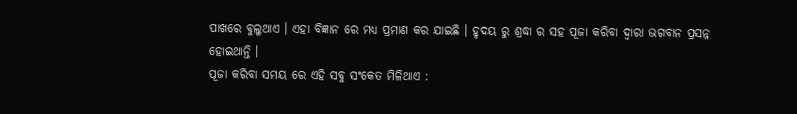ପାଖରେ ବୁଲୁଥାଏ । ଏହା ବିଜ୍ଞାନ ରେ ମଧ୍ୟ ପ୍ରମାଣ କର ଯାଇଛି । ହୃଦୟ ରୁ ଶ୍ରଦ୍ଧା ର ସହ ପୂଜା କରିବା ଦ୍ଵାରା ଭଗବାନ ପ୍ରସନ୍ନ ହୋଇଥାନ୍ତି ।
ପୂଜା କରିବା ସମୟ ରେ ଏହି ସବୁ ସଂକେତ ମିଳିଥାଏ :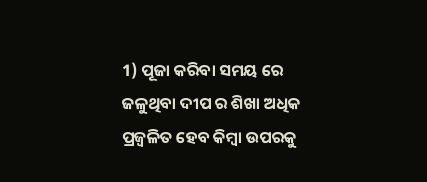1) ପୂଜା କରିବା ସମୟ ରେ ଜଳୁଥିବା ଦୀପ ର ଶିଖା ଅଧିକ ପ୍ରଜ୍ଵଳିତ ହେବ କିମ୍ବା ଉପରକୁ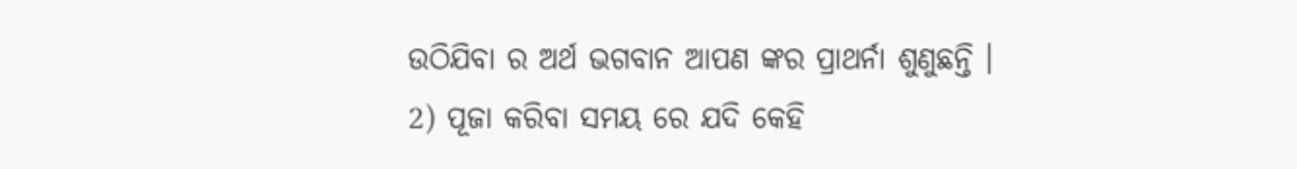ଉଠିଯିବା ର ଅର୍ଥ ଭଗବାନ ଆପଣ ଙ୍କର ପ୍ରାଥର୍ନା ଶୁଣୁଛନ୍ତି ।
2) ପୂଜା କରିବା ସମୟ ରେ ଯଦି କେହି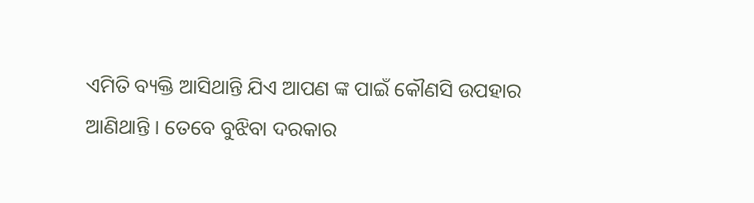ଏମିତି ବ୍ୟକ୍ତି ଆସିଥାନ୍ତି ଯିଏ ଆପଣ ଙ୍କ ପାଇଁ କୌଣସି ଉପହାର ଆଣିଥାନ୍ତି । ତେବେ ବୁଝିବା ଦରକାର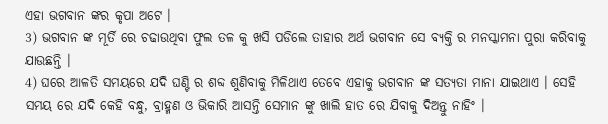ଏହା ଭଗବାନ ଙ୍କର କୃପା ଅଟେ ।
3) ଭଗବାନ ଙ୍କ ମୂର୍ତି ରେ ଚଢାଉଥିବା ଫୁଲ ତଳ କୁ ଖସି ପଡିଲେ ତାହାର ଅର୍ଥ ଭଗବାନ ସେ ବ୍ୟକ୍ତି ର ମନସ୍କାମନା ପୁରା କରିବାକୁ ଯାଉଛନ୍ତି ।
4) ଘରେ ଆଳତି ସମୟରେ ଯଦି ଘଣ୍ଟି ର ଶବ୍ଦ ଶୁଣିବାକୁ ମିଳିଥାଏ ତେବେ ଏହାକୁ ଭଗବାନ ଙ୍କ ସତ୍ୟତା ମାନା ଯାଇଥାଏ । ସେହି ସମୟ ରେ ଯଦି କେହି ବନ୍ଧୁ, ବ୍ରାହ୍ମଣ ଓ ଭିକାରି ଆସନ୍ତି ସେମାନ ଙ୍କୁ ଖାଲି ହାତ ରେ ଯିବାକୁ ଦିଅନ୍ତୁ ନାହିଂ ।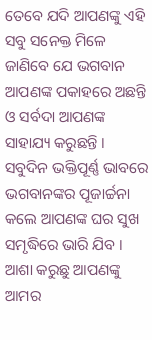ତେବେ ଯଦି ଆପଣଙ୍କୁ ଏହି ସବୁ ସନେକ୍ତ ମିଳେ ଜାଣିବେ ଯେ ଭଗବାନ ଆପଣଙ୍କ ପକାହରେ ଅଛନ୍ତି ଓ ସର୍ବଦା ଆପଣଙ୍କ ସାହାଯ୍ୟ କରୁଛନ୍ତି । ସବୁଦିନ ଭକ୍ତିପୂର୍ଣ୍ଣ ଭାବରେ ଭଗବାନଙ୍କର ପୂଜାର୍ଚ୍ଚନା କଲେ ଆପଣଙ୍କ ଘର ସୁଖ ସମୃଦ୍ଧିରେ ଭାରି ଯିବ ।
ଆଶା କରୁଛୁ ଆପଣଙ୍କୁ ଆମର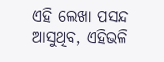ଏହି ଲେଖା ପସନ୍ଦ ଆସୁଥିବ, ଏହିଭଳି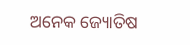ଅନେକ ଜ୍ୟୋତିଷ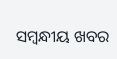ସମ୍ବନ୍ଧୀୟ ଖବର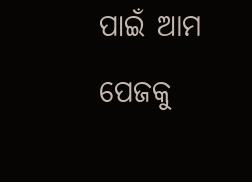ପାଇଁ ଆମ ପେଜକୁ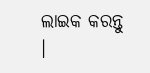ଲାଇକ କରନ୍ତୁ ।